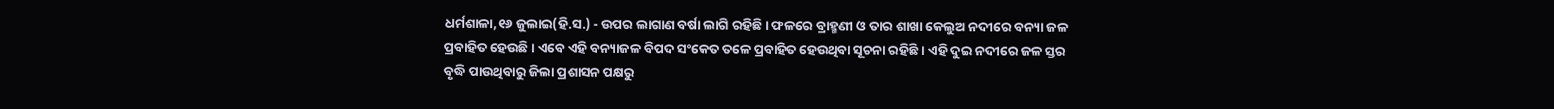ଧର୍ମଶାଳା,୧୬ ଜୁଲାଇ(ହି.ସ.) - ଉପର ଲାଗାଣ ବର୍ଷା ଲାଗି ରହିଛି । ଫଳରେ ବ୍ରାହ୍ମଣୀ ଓ ତାର ଶାଖା କେଲୁଅ ନଦୀରେ ବନ୍ୟା ଜଳ ପ୍ରବାହିତ ହେଉଛି । ଏବେ ଏହି ବନ୍ୟାଜଳ ବିପଦ ସଂକେତ ତଳେ ପ୍ରବାହିତ ହେଉଥିବା ସୂଚନା ରହିଛି । ଏହି ଦୁଇ ନଦୀରେ ଜଳ ସ୍ତର ବୃଦ୍ଧି ପାଉଥିବାରୁ ଜିଲା ପ୍ରଶାସନ ପକ୍ଷରୁ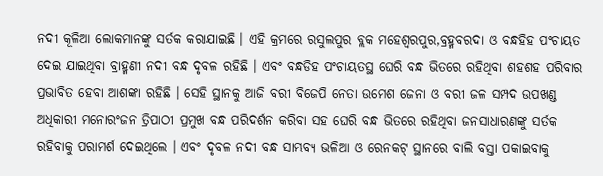ନଦୀ କୂଳିଆ ଲୋକମାନଙ୍କୁ ସର୍ତକ କରାଯାଇଛି । ଏହି କ୍ରମରେ ରସୁଲପୁର ବ୍ଲକ ମହେଶ୍ୱରପୁର,ବ୍ରହ୍ମବରଦା ଓ ବନ୍ଧହିହ ପଂଚାୟତ ଦେଇ ଯାଇଥିବା ବ୍ରାହ୍ମଣୀ ନଦୀ ବନ୍ଧ ଦୃବଳ ରହିଛି । ଏବଂ ବନ୍ଧଡିହ ପଂଚାୟତସ୍ଥ ଘେରି ବନ୍ଧ ଭିତରେ ରହିଥିବା ଶହଶହ ପରିବାର ପ୍ରଭାବିତ ହେବା ଆଶଙ୍କା ରହିଛି । ସେହି ସ୍ଥାନକୁ ଆଜି ବରୀ ବିଜେପି ନେତା ଉମେଶ ଜେନା ଓ ବରୀ ଜଳ ସମ୍ପଦ ଉପଖଣ୍ଡ ଅଧିକାରୀ ମନୋରଂଜନ ତ୍ରିପାଠୀ ପ୍ରମୁଖ ବନ୍ଧ ପରିଦର୍ଶନ କରିବା ସହ ଘେରି ବନ୍ଧ ଭିତରେ ରହିଥିବା ଜନସାଧାରଣଙ୍କୁ ସର୍ତକ ରହିବାକୁ ପରାମର୍ଶ ଦେଇଥିଲେ । ଏବଂ ଦୃବଳ ନଦୀ ବନ୍ଧ ସାମ୍ଭବ୍ୟ ଭଳିଆ ଓ ରେନକଟ୍ ସ୍ଥାନରେ ବାଲି ବସ୍ତା ପକାଇବାକୁ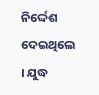ନିର୍ଦ୍ଦେଶ ଦେଇଥିଲେ । ଯୁଦ୍ଧ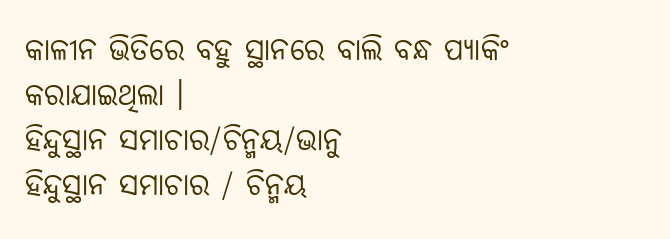କାଳୀନ ଭିତିରେ ବହୁ ସ୍ଥାନରେ ବାଲି ବନ୍ଧ ପ୍ୟାକିଂ କରାଯାଇଥିଲା ।
ହିନ୍ଦୁସ୍ଥାନ ସମାଚାର/ଚିନ୍ମୟ/ଭାନୁ
ହିନ୍ଦୁସ୍ଥାନ ସମାଚାର / ଚିନ୍ମୟ